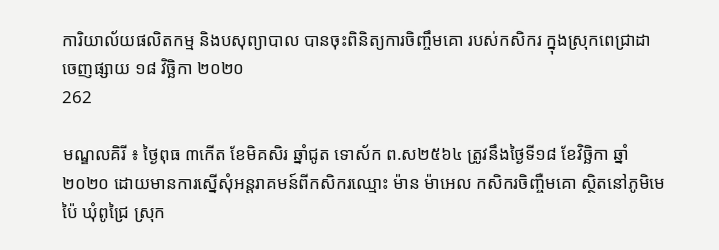ការិយាល័យផលិតកម្ម និងបសុព្យាបាល បានចុះពិនិត្យការចិញ្ចឹមគោ របស់កសិករ ក្នុងស្រុកពេជ្រាដា
ចេញផ្សាយ ១៨ វិច្ឆិកា ២០២០
262

មណ្ឌលគិរី ៖ ថ្ងៃពុធ ៣កើត ខែមិគសិរ ឆ្នាំជូត ទោស័ក ព.ស២៥៦៤ ត្រូវនឹងថ្ងៃទី១៨ ខែវិច្ឆិកា ឆ្នាំ២០២០ ដោយមានការស្នើសុំអន្តរាគមន៍ពីកសិករឈ្មោះ ម៉ាន ម៉ាអេល កសិករចិញ្ចឺមគោ ស្ថិតនៅភូមិមេប៉ៃ ឃុំពូជ្រៃ ស្រុក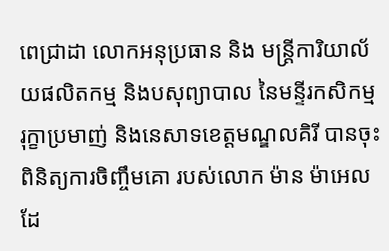ពេជ្រាដា លោកអនុប្រធាន និង មន្រ្តីការិយាល័យផលិតកម្ម និងបសុព្យាបាល នៃមន្ទីរកសិកម្ម រុក្ខាប្រមាញ់ និងនេសាទខេត្តមណ្ឌលគិរី បានចុះពិនិត្យការចិញ្ចឹមគោ របស់លោក ម៉ាន ម៉ាអេល ដែ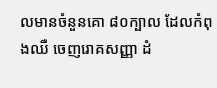លមានចំនួនគោ ៨០ក្បាល ដែលកំពុងឈឺ ចេញរោគសញ្ញា ដំ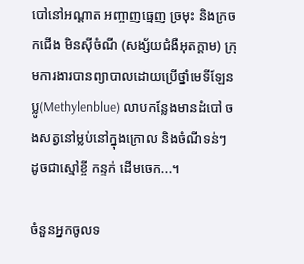បៅនៅអណ្តាត អញ្ចាញធ្មេញ ច្រមុះ និងក្រចកជើង មិនស៊ីចំណី (សង្ស័យជំងឺអុតក្តាម) ក្រុមការងារបានព្យាបាលដោយប្រើថ្នាំមេទីឡែនប្លូ(Methylenblue) លាបកន្លែងមានដំបៅ ចងសត្វនៅម្លប់នៅក្នុងក្រោល និងចំណីទន់ៗ ដូចជាស្មៅខ្ចី កន្ទក់ ដើមចេក...។

ចំនួនអ្នកចូលទ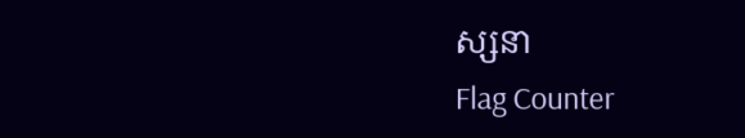ស្សនា
Flag Counter